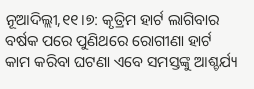ନୂଆଦିଲ୍ଲୀ,୧୧।୭: କୃତ୍ରିମ ହାର୍ଟ ଲାଗିବାର ବର୍ଷକ ପରେ ପୁଣିଥରେ ରୋଗୀଣା ହାର୍ଟ କାମ କରିବା ଘଟଣା ଏବେ ସମସ୍ତଙ୍କୁ ଆଶ୍ଚର୍ଯ୍ୟ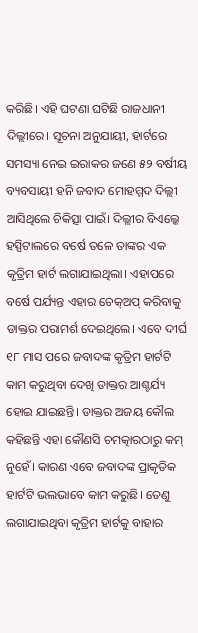କରିଛି। ଏହି ଘଟଣା ଘଟିଛି ରାଜଧାନୀ ଦିଲ୍ଲୀରେ। ସୂଚନା ଅନୁଯାୟୀ, ହାର୍ଟରେ ସମସ୍ୟା ନେଇ ଇରାକର ଜଣେ ୫୨ ବର୍ଷୀୟ ବ୍ୟବସାୟୀ ହନି ଜବାଦ ମୋହମ୍ମଦ ଦିଲ୍ଲୀ ଆସିଥିଲେ ଚିକିତ୍ସା ପାଇଁ। ଦିଲ୍ଲୀର ବିଏଲ୍କେ ହସ୍ପିଟାଲରେ ବର୍ଷେ ତଳେ ତାଙ୍କର ଏକ କୃତ୍ରିମ ହାର୍ଟ ଲଗାଯାଇଥିଲା। ଏହାପରେ ବର୍ଷେ ପର୍ଯ୍ୟନ୍ତ ଏହାର ଚେକ୍ଅପ୍ କରିବାକୁ ଡାକ୍ତର ପରାମର୍ଶ ଦେଇଥିଲେ। ଏବେ ଦୀର୍ଘ ୧୮ ମାସ ପରେ ଜବାଦଙ୍କ କୃତ୍ରିମ ହାର୍ଟଟି କାମ କରୁଥିବା ଦେଖି ଡାକ୍ତର ଆଶ୍ଚର୍ଯ୍ୟ ହୋଇ ଯାଇଛନ୍ତି। ଡାକ୍ତର ଅଜୟ କୌଲ କହିଛନ୍ତି ଏହା କୌଣସି ଚମତ୍କାରଠାରୁ କମ୍ ନୁହେଁ। କାରଣ ଏବେ ଜବାଦଙ୍କ ପ୍ରାକୃତିକ ହାର୍ଟଟି ଭଲଭାବେ କାମ କରୁଛି। ତେଣୁ ଲଗାଯାଇଥିବା କୃତ୍ରିମ ହାର୍ଟକୁ ବାହାର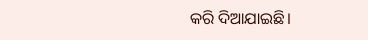କରି ଦିଆଯାଇଛି।